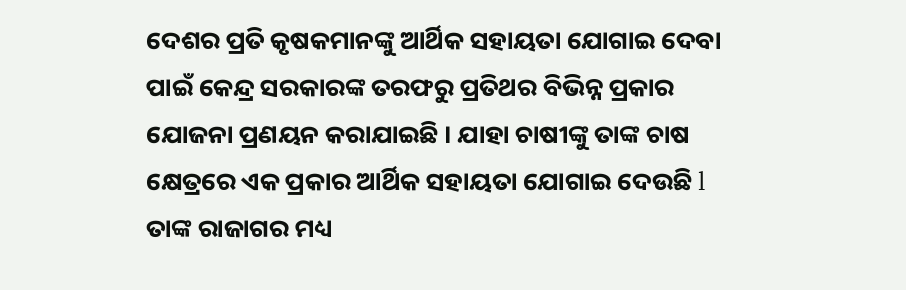ଦେଶର ପ୍ରତି କୃଷକମାନଙ୍କୁ ଆର୍ଥିକ ସହାୟତା ଯୋଗାଇ ଦେବା ପାଇଁ କେନ୍ଦ୍ର ସରକାରଙ୍କ ତରଫରୁ ପ୍ରତିଥର ବିଭିନ୍ନ ପ୍ରକାର ଯୋଜନା ପ୍ରଣୟନ କରାଯାଇଛି । ଯାହା ଚାଷୀଙ୍କୁ ତାଙ୍କ ଚାଷ କ୍ଷେତ୍ରରେ ଏକ ପ୍ରକାର ଆର୍ଥିକ ସହାୟତା ଯୋଗାଇ ଦେଉଛି l ତାଙ୍କ ରାଜାଗର ମଧ୍ୟ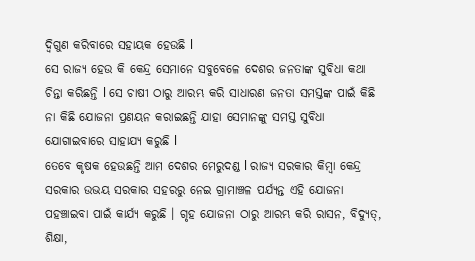ଦ୍ଵିଗୁଣ କରିବାରେ ସହାୟକ ହେଉଛି l
ସେ ରାଜ୍ୟ ହେଉ କି କେନ୍ଦ୍ର ସେମାନେ ସବୁବେଳେ ଦେଶର ଜନତାଙ୍କ ସୁବିଧା କଥା ଚିନ୍ତା କରିଛନ୍ତି l ସେ ଚାଷୀ ଠାରୁ ଆରମ୍ଭ କରି ସାଧାରଣ ଜନତା ସମସ୍ତଙ୍କ ପାଇଁ କିଛି ନା କିଛି ଯୋଜନା ପ୍ରଣୟନ କରାଇଛନ୍ତି ଯାହା ସେମାନଙ୍କୁ ସମସ୍ତ ସୁବିଧା ଯୋଗାଇବାରେ ସାହାଯ୍ୟ କରୁଛି l
ତେବେ କୃଷକ ହେଉଛନ୍ତି ଆମ ଦେଶର ମେରୁଦଣ୍ଡ l ରାଜ୍ୟ ସରକାର କିମ୍ବା କେନ୍ଦ୍ର ସରକାର ଉଭୟ ସରକାର ସହରରୁ ନେଇ ଗ୍ରାମାଞ୍ଚଳ ପର୍ଯ୍ୟନ୍ତ ଏହି ଯୋଜନା ପହଞ୍ଚାଇବା ପାଇଁ କାର୍ଯ୍ୟ କରୁଛି । ଗୃହ ଯୋଜନା ଠାରୁ ଆରମ୍ଭ କରି ରାସନ, ବିଦ୍ୟୁତ୍, ଶିକ୍ଷା,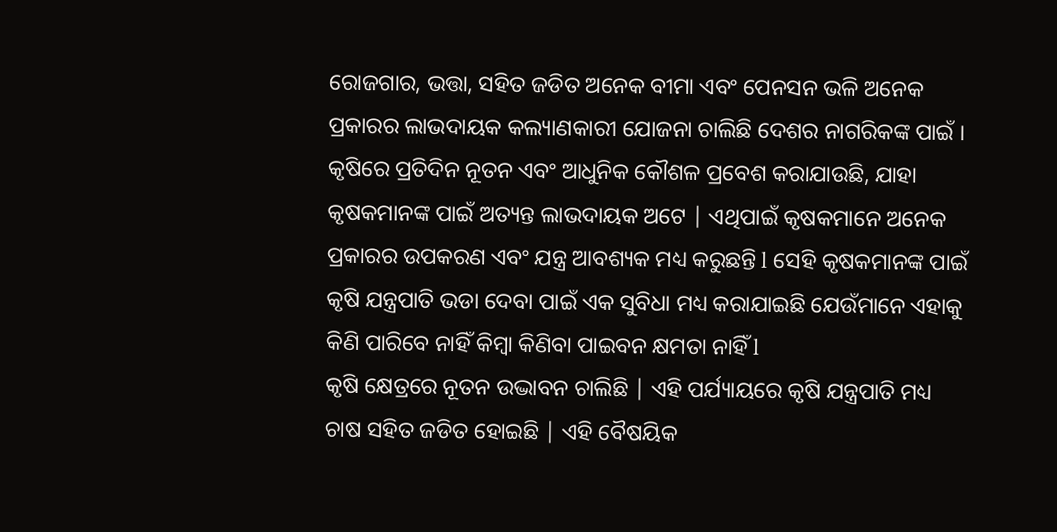ରୋଜଗାର, ଭତ୍ତା, ସହିତ ଜଡିତ ଅନେକ ବୀମା ଏବଂ ପେନସନ ଭଳି ଅନେକ ପ୍ରକାରର ଲାଭଦାୟକ କଲ୍ୟାଣକାରୀ ଯୋଜନା ଚାଲିଛି ଦେଶର ନାଗରିକଙ୍କ ପାଇଁ । କୃଷିରେ ପ୍ରତିଦିନ ନୂତନ ଏବଂ ଆଧୁନିକ କୌଶଳ ପ୍ରବେଶ କରାଯାଉଛି, ଯାହା କୃଷକମାନଙ୍କ ପାଇଁ ଅତ୍ୟନ୍ତ ଲାଭଦାୟକ ଅଟେ | ଏଥିପାଇଁ କୃଷକମାନେ ଅନେକ ପ୍ରକାରର ଉପକରଣ ଏବଂ ଯନ୍ତ୍ର ଆବଶ୍ୟକ ମଧ୍ୟ କରୁଛନ୍ତି l ସେହି କୃଷକମାନଙ୍କ ପାଇଁ କୃଷି ଯନ୍ତ୍ରପାତି ଭଡା ଦେବା ପାଇଁ ଏକ ସୁବିଧା ମଧ୍ୟ କରାଯାଇଛି ଯେଉଁମାନେ ଏହାକୁ କିଣି ପାରିବେ ନାହିଁ କିମ୍ବା କିଣିବା ପାଇବନ କ୍ଷମତା ନାହିଁ l
କୃଷି କ୍ଷେତ୍ରରେ ନୂତନ ଉଦ୍ଭାବନ ଚାଲିଛି | ଏହି ପର୍ଯ୍ୟାୟରେ କୃଷି ଯନ୍ତ୍ରପାତି ମଧ୍ୟ ଚାଷ ସହିତ ଜଡିତ ହୋଇଛି | ଏହି ବୈଷୟିକ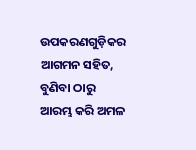ଉପକରଣଗୁଡ଼ିକର ଆଗମନ ସହିତ, ବୁଣିବା ଠାରୁ ଆରମ୍ଭ କରି ଅମଳ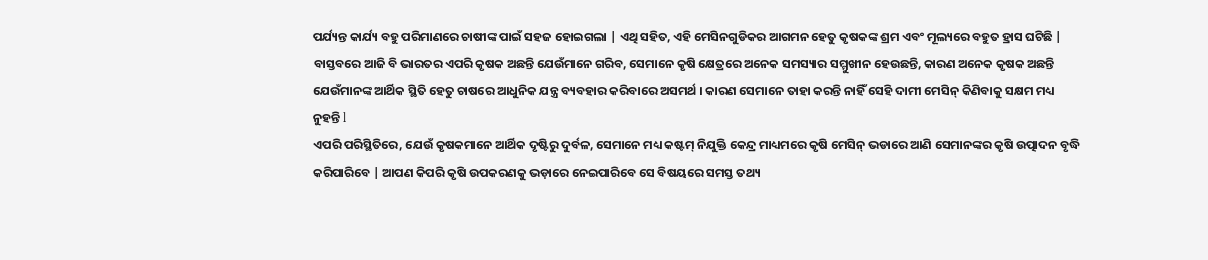ପର୍ଯ୍ୟନ୍ତ କାର୍ଯ୍ୟ ବହୁ ପରିମାଣରେ ଚାଷୀଙ୍କ ପାଇଁ ସହଜ ହୋଇଗଲା | ଏଥି ସହିତ, ଏହି ମେସିନଗୁଡିକର ଆଗମନ ହେତୁ କୃଷକଙ୍କ ଶ୍ରମ ଏବଂ ମୂଲ୍ୟରେ ବହୁତ ହ୍ରାସ ଘଟିଛି | ବାସ୍ତବରେ ଆଜି ବି ଭାରତର ଏପରି କୃଷକ ଅଛନ୍ତି ଯେଉଁମାନେ ଗରିବ, ସେମାନେ କୃଷି କ୍ଷେତ୍ରରେ ଅନେକ ସମସ୍ୟାର ସମ୍ମୁଖୀନ ହେଉଛନ୍ତି, କାରଣ ଅନେକ କୃଷକ ଅଛନ୍ତି ଯେଉଁମାନଙ୍କ ଆର୍ଥିକ ସ୍ଥିତି ହେତୁ ଚାଷରେ ଆଧୁନିକ ଯନ୍ତ୍ର ବ୍ୟବହାର କରିବାରେ ଅସମର୍ଥ । କାରଣ ସେମାନେ ତାହା କରନ୍ତି ନାହିଁ ସେହି ଦାମୀ ମେସିନ୍ କିଣିବାକୁ ସକ୍ଷମ ମଧ୍ୟ ନୁହନ୍ତି l
ଏପରି ପରିସ୍ଥିତିରେ, ଯେଉଁ କୃଷକମାନେ ଆର୍ଥିକ ଦୃଷ୍ଟିରୁ ଦୁର୍ବଳ, ସେମାନେ ମଧ୍ୟ କଷ୍ଟମ୍ ନିଯୁକ୍ତି କେନ୍ଦ୍ର ମାଧ୍ୟମରେ କୃଷି ମେସିନ୍ ଭଡାରେ ଆଣି ସେମାନଙ୍କର କୃଷି ଉତ୍ପାଦନ ବୃଦ୍ଧି କରିପାରିବେ | ଆପଣ କିପରି କୃଷି ଉପକରଣକୁ ଭଡ଼ାରେ ନେଇପାରିବେ ସେ ବିଷୟରେ ସମସ୍ତ ତଥ୍ୟ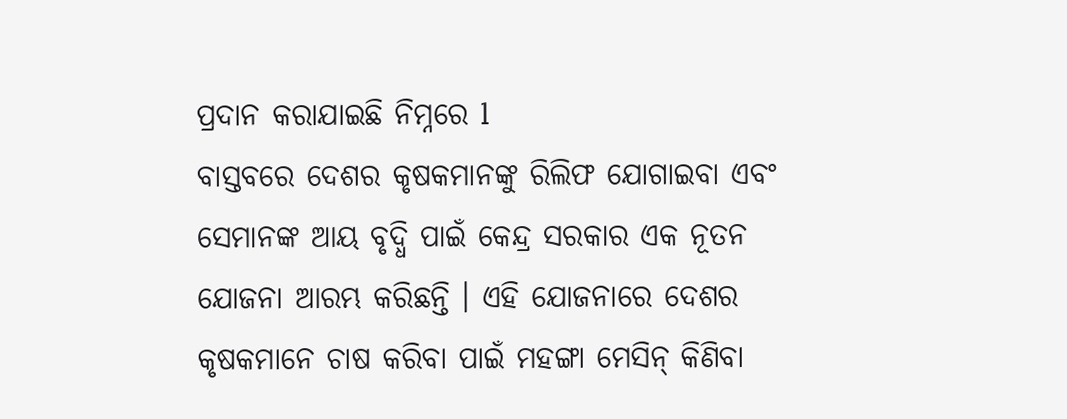ପ୍ରଦାନ କରାଯାଇଛି ନିମ୍ନରେ l
ବାସ୍ତବରେ ଦେଶର କୃଷକମାନଙ୍କୁ ରିଲିଫ ଯୋଗାଇବା ଏବଂ ସେମାନଙ୍କ ଆୟ ବୃଦ୍ଧି ପାଇଁ କେନ୍ଦ୍ର ସରକାର ଏକ ନୂତନ ଯୋଜନା ଆରମ୍ଭ କରିଛନ୍ତି । ଏହି ଯୋଜନାରେ ଦେଶର କୃଷକମାନେ ଚାଷ କରିବା ପାଇଁ ମହଙ୍ଗା ମେସିନ୍ କିଣିବା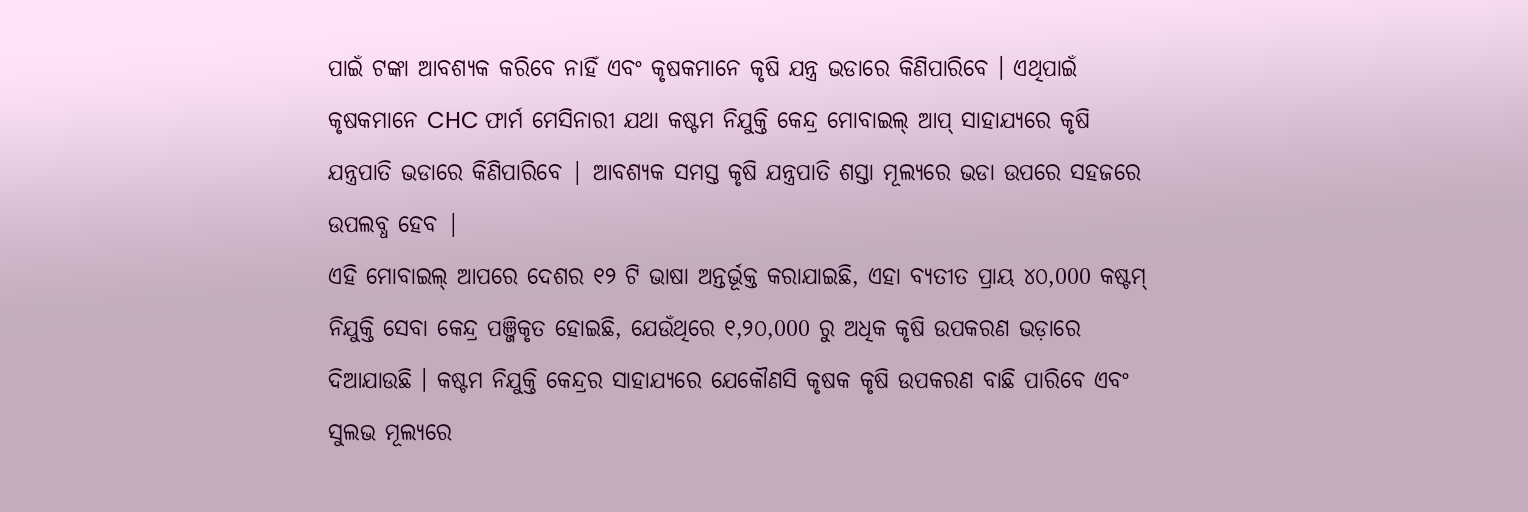ପାଇଁ ଟଙ୍କା ଆବଶ୍ୟକ କରିବେ ନାହିଁ ଏବଂ କୃଷକମାନେ କୃଷି ଯନ୍ତ୍ର ଭଡାରେ କିଣିପାରିବେ । ଏଥିପାଇଁ କୃଷକମାନେ CHC ଫାର୍ମ ମେସିନାରୀ ଯଥା କଷ୍ଟମ ନିଯୁକ୍ତି କେନ୍ଦ୍ର ମୋବାଇଲ୍ ଆପ୍ ସାହାଯ୍ୟରେ କୃଷି ଯନ୍ତ୍ରପାତି ଭଡାରେ କିଣିପାରିବେ | ଆବଶ୍ୟକ ସମସ୍ତ କୃଷି ଯନ୍ତ୍ରପାତି ଶସ୍ତା ମୂଲ୍ୟରେ ଭଡା ଉପରେ ସହଜରେ ଉପଲବ୍ଧ ହେବ |
ଏହି ମୋବାଇଲ୍ ଆପରେ ଦେଶର ୧୨ ଟି ଭାଷା ଅନ୍ତର୍ଭୂକ୍ତ କରାଯାଇଛି, ଏହା ବ୍ୟତୀତ ପ୍ରାୟ ୪୦,000 କଷ୍ଟମ୍ ନିଯୁକ୍ତି ସେବା କେନ୍ଦ୍ର ପଞ୍ଜିକୃତ ହୋଇଛି, ଯେଉଁଥିରେ ୧,୨୦,000 ରୁ ଅଧିକ କୃଷି ଉପକରଣ ଭଡ଼ାରେ ଦିଆଯାଉଛି । କଷ୍ଟମ ନିଯୁକ୍ତି କେନ୍ଦ୍ରର ସାହାଯ୍ୟରେ ଯେକୌଣସି କୃଷକ କୃଷି ଉପକରଣ ବାଛି ପାରିବେ ଏବଂ ସୁଲଭ ମୂଲ୍ୟରେ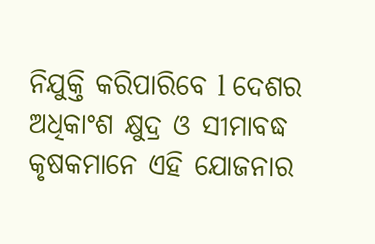ନିଯୁକ୍ତି କରିପାରିବେ l ଦେଶର ଅଧିକାଂଶ କ୍ଷୁଦ୍ର ଓ ସୀମାବଦ୍ଧ କୃଷକମାନେ ଏହି ଯୋଜନାର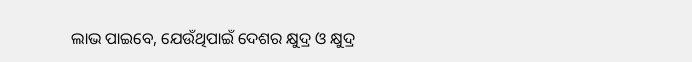ଲାଭ ପାଇବେ, ଯେଉଁଥିପାଇଁ ଦେଶର କ୍ଷୁଦ୍ର ଓ କ୍ଷୁଦ୍ର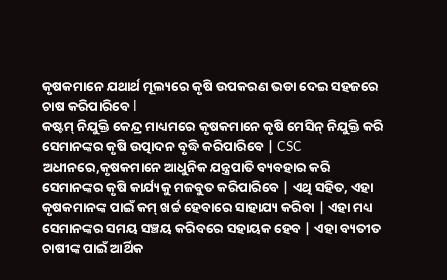କୃଷକମାନେ ଯଥାର୍ଥ ମୂଲ୍ୟରେ କୃଷି ଉପକରଣ ଭଡା ଦେଇ ସହଜରେ ଚାଷ କରିପାରିବେ l
କଷ୍ଟମ୍ ନିଯୁକ୍ତି କେନ୍ଦ୍ର ମାଧ୍ୟମରେ କୃଷକମାନେ କୃଷି ମେସିନ୍ ନିଯୁକ୍ତି କରି ସେମାନଙ୍କର କୃଷି ଉତ୍ପାଦନ ବୃଦ୍ଧି କରିପାରିବେ | CSC ଅଧୀନରେ,କୃଷକମାନେ ଆଧୁନିକ ଯନ୍ତ୍ରପାତି ବ୍ୟବହାର କରି ସେମାନଙ୍କର କୃଷି କାର୍ଯ୍ୟକୁ ମଜବୁତ କରିପାରିବେ | ଏଥି ସହିତ, ଏହା କୃଷକମାନଙ୍କ ପାଇଁ କମ୍ ଖର୍ଚ୍ଚ ହେବାରେ ସାହାଯ୍ୟ କରିବା | ଏହା ମଧ୍ୟ ସେମାନଙ୍କର ସମୟ ସଞ୍ଚୟ କରିବରେ ସହାୟକ ହେବ | ଏହା ବ୍ୟତୀତ ଚାଷୀଙ୍କ ପାଇଁ ଆର୍ଥିକ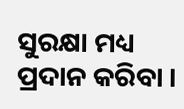ସୁରକ୍ଷା ମଧ୍ୟ ପ୍ରଦାନ କରିବା ।